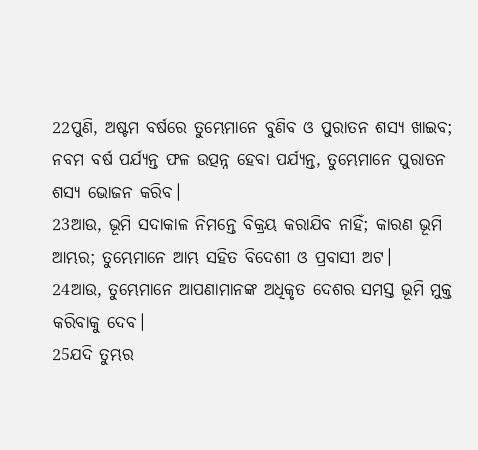22ପୁଣି, ଅଷ୍ଟମ ବର୍ଷରେ ତୁମ୍ଭେମାନେ ବୁଣିବ ଓ ପୁରାତନ ଶସ୍ୟ ଖାଇବ; ନବମ ବର୍ଷ ପର୍ଯ୍ୟନ୍ତ ଫଳ ଉତ୍ପନ୍ନ ହେବା ପର୍ଯ୍ୟନ୍ତ, ତୁମ୍ଭେମାନେ ପୁରାତନ ଶସ୍ୟ ଭୋଜନ କରିବ।
23ଆଉ, ଭୂମି ସଦାକାଳ ନିମନ୍ତେ ବିକ୍ରୟ କରାଯିବ ନାହିଁ; କାରଣ ଭୂମି ଆମ୍ଭର; ତୁମ୍ଭେମାନେ ଆମ୍ଭ ସହିତ ବିଦେଶୀ ଓ ପ୍ରବାସୀ ଅଟ।
24ଆଉ, ତୁମ୍ଭେମାନେ ଆପଣାମାନଙ୍କ ଅଧିକୃତ ଦେଶର ସମସ୍ତ ଭୂମି ମୁକ୍ତ କରିବାକୁ ଦେବ।
25ଯଦି ତୁମ୍ଭର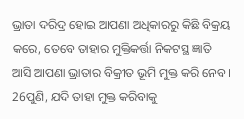ଭ୍ରାତା ଦରିଦ୍ର ହୋଇ ଆପଣା ଅଧିକାରରୁ କିଛି ବିକ୍ରୟ କରେ, ତେବେ ତାହାର ମୁକ୍ତିକର୍ତ୍ତା ନିକଟସ୍ଥ ଜ୍ଞାତି ଆସି ଆପଣା ଭ୍ରାତାର ବିକ୍ରୀତ ଭୂମି ମୁକ୍ତ କରି ନେବ।
26ପୁଣି, ଯଦି ତାହା ମୁକ୍ତ କରିବାକୁ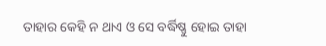ତାହାର କେହି ନ ଥାଏ ଓ ସେ ବର୍ଦ୍ଧିଷ୍ଣୁ ହୋଇ ତାହା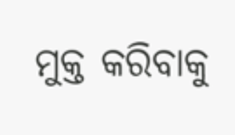ମୁକ୍ତ କରିବାକୁ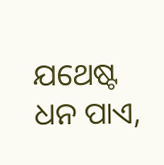ଯଥେଷ୍ଟ ଧନ ପାଏ,